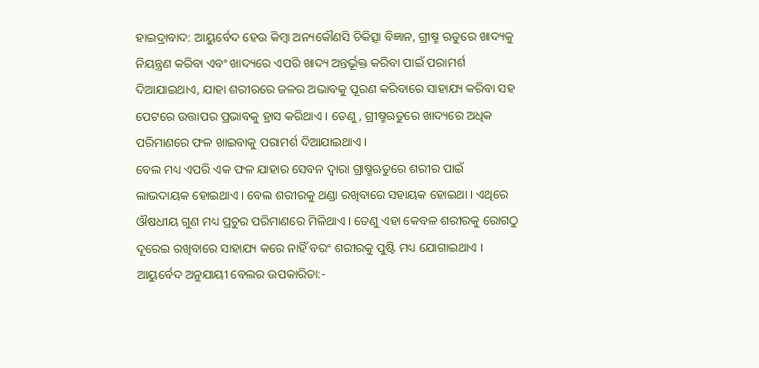ହାଇଦ୍ରାବାଦ: ଆୟୁର୍ବେଦ ହେଉ କିମ୍ବା ଅନ୍ୟକୌଣସି ଚିକିତ୍ସା ବିଜ୍ଞାନ, ଗ୍ରୀଷ୍ମ ଋତୁରେ ଖାଦ୍ୟକୁ ନିୟନ୍ତ୍ରଣ କରିବା ଏବଂ ଖାଦ୍ୟରେ ଏପରି ଖାଦ୍ୟ ଅନ୍ତର୍ଭୂକ୍ତ କରିବା ପାଇଁ ପରାମର୍ଶ ଦିଆଯାଇଥାଏ, ଯାହା ଶରୀରରେ ଜଳର ଅଭାବକୁ ପୂରଣ କରିବାରେ ସାହାଯ୍ୟ କରିବା ସହ ପେଟରେ ଉତ୍ତାପର ପ୍ରଭାବକୁ ହ୍ରାସ କରିଥାଏ । ତେଣୁ, ଗ୍ରୀଷ୍ମଋତୁରେ ଖାଦ୍ୟରେ ଅଧିକ ପରିମାଣରେ ଫଳ ଖାଇବାକୁ ପରାମର୍ଶ ଦିଆଯାଇଥାଏ ।
ବେଲ ମଧ୍ୟ ଏପରି ଏକ ଫଳ ଯାହାର ସେବନ ଦ୍ବାରା ଗ୍ରାଷ୍ମଋତୁରେ ଶରୀର ପାଇଁ ଲାଭଦାୟକ ହୋଇଥାଏ । ବେଲ ଶରୀରକୁ ଥଣ୍ଡା ରଖିବାରେ ସହାୟକ ହୋଇଥା । ଏଥିରେ ଔଷଧୀୟ ଗୁଣ ମଧ୍ୟ ପ୍ରଚୁର ପରିମାଣରେ ମିଳିଥାଏ । ତେଣୁ ଏହା କେବଳ ଶରୀରକୁ ରୋଗଠୁ ଦୂରେଇ ରଖିବାରେ ସାହାଯ୍ୟ କରେ ନାହିଁ ବରଂ ଶରୀରକୁ ପୁଷ୍ଟି ମଧ୍ୟ ଯୋଗାଇଥାଏ ।
ଆୟୁର୍ବେଦ ଅନୁଯାୟୀ ବେଲର ଉପକାରିତା:-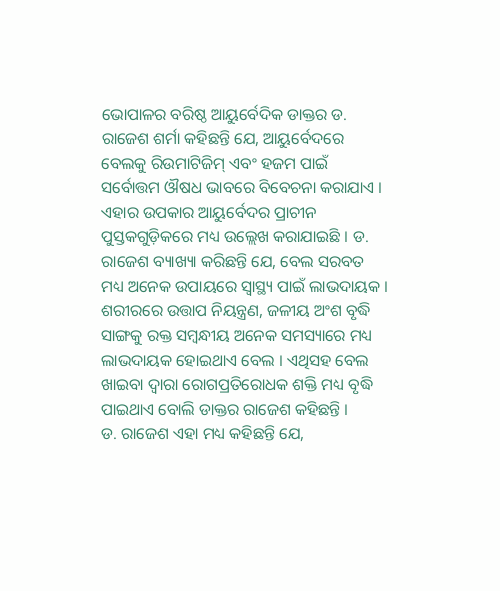ଭୋପାଳର ବରିଷ୍ଠ ଆୟୁର୍ବେଦିକ ଡାକ୍ତର ଡ. ରାଜେଶ ଶର୍ମା କହିଛନ୍ତି ଯେ, ଆୟୁର୍ବେଦରେ ବେଲକୁ ରିଉମାଟିଜିମ୍ ଏବଂ ହଜମ ପାଇଁ ସର୍ବୋତ୍ତମ ଔଷଧ ଭାବରେ ବିବେଚନା କରାଯାଏ । ଏହାର ଉପକାର ଆୟୁର୍ବେଦର ପ୍ରାଚୀନ ପୁସ୍ତକଗୁଡ଼ିକରେ ମଧ୍ୟ ଉଲ୍ଲେଖ କରାଯାଇଛି । ଡ. ରାଜେଶ ବ୍ୟାଖ୍ୟା କରିଛନ୍ତି ଯେ, ବେଲ ସରବତ ମଧ୍ୟ ଅନେକ ଉପାୟରେ ସ୍ୱାସ୍ଥ୍ୟ ପାଇଁ ଲାଭଦାୟକ । ଶରୀରରେ ଉତ୍ତାପ ନିୟନ୍ତ୍ରଣ, ଜଳୀୟ ଅଂଶ ବୃଦ୍ଧି ସାଙ୍ଗକୁ ରକ୍ତ ସମ୍ବନ୍ଧୀୟ ଅନେକ ସମସ୍ୟାରେ ମଧ୍ୟ ଲାଭଦାୟକ ହୋଇଥାଏ ବେଲ । ଏଥିସହ ବେଲ ଖାଇବା ଦ୍ବାରା ରୋଗପ୍ରତିରୋଧକ ଶକ୍ତି ମଧ୍ୟ ବୃଦ୍ଧି ପାଇଥାଏ ବୋଲି ଡାକ୍ତର ରାଜେଶ କହିଛନ୍ତି ।
ଡ. ରାଜେଶ ଏହା ମଧ୍ୟ କହିଛନ୍ତି ଯେ,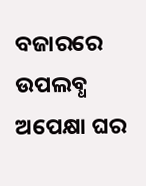ବଜାରରେ ଉପଲବ୍ଧ ଅପେକ୍ଷା ଘର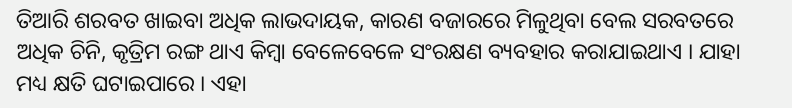ତିଆରି ଶରବତ ଖାଇବା ଅଧିକ ଲାଭଦାୟକ, କାରଣ ବଜାରରେ ମିଳୁଥିବା ବେଲ ସରବତରେ ଅଧିକ ଚିନି, କୃତ୍ରିମ ରଙ୍ଗ ଥାଏ କିମ୍ବା ବେଳେବେଳେ ସଂରକ୍ଷଣ ବ୍ୟବହାର କରାଯାଇଥାଏ । ଯାହା ମଧ୍ୟ କ୍ଷତି ଘଟାଇପାରେ । ଏହା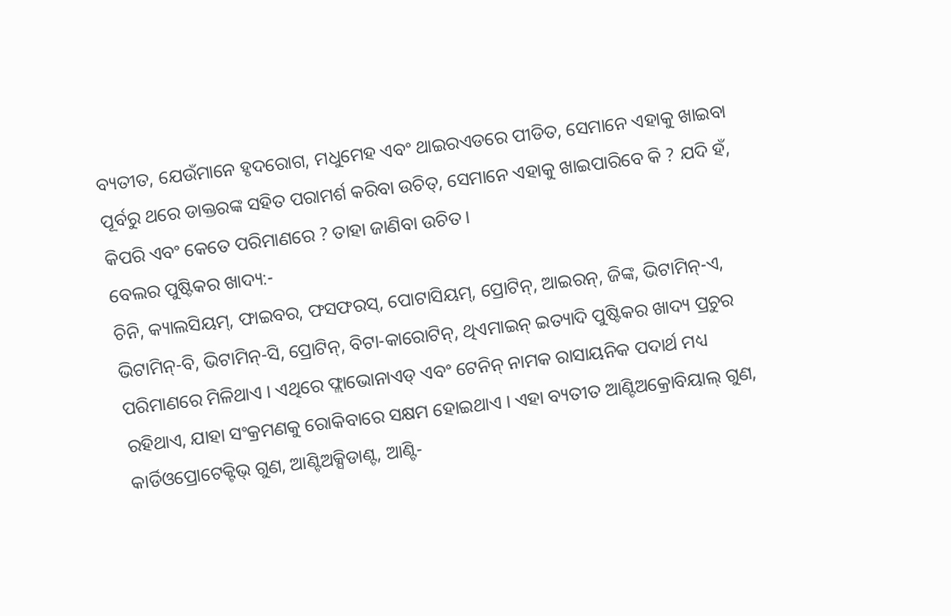ବ୍ୟତୀତ, ଯେଉଁମାନେ ହୃଦରୋଗ, ମଧୁମେହ ଏବଂ ଥାଇରଏଡରେ ପୀଡିତ, ସେମାନେ ଏହାକୁ ଖାଇବା ପୂର୍ବରୁ ଥରେ ଡାକ୍ତରଙ୍କ ସହିତ ପରାମର୍ଶ କରିବା ଉଚିତ୍, ସେମାନେ ଏହାକୁ ଖାଇପାରିବେ କି ? ଯଦି ହଁ, କିପରି ଏବଂ କେତେ ପରିମାଣରେ ? ତାହା ଜାଣିବା ଉଚିତ ।
ବେଲର ପୁଷ୍ଟିକର ଖାଦ୍ୟ:-
ଚିନି, କ୍ୟାଲସିୟମ୍, ଫାଇବର, ଫସଫରସ୍, ପୋଟାସିୟମ୍, ପ୍ରୋଟିନ୍, ଆଇରନ୍, ଜିଙ୍କ, ଭିଟାମିନ୍-ଏ, ଭିଟାମିନ୍-ବି, ଭିଟାମିନ୍-ସି, ପ୍ରୋଟିନ୍, ବିଟା-କାରୋଟିନ୍, ଥିଏମାଇନ୍ ଇତ୍ୟାଦି ପୁଷ୍ଟିକର ଖାଦ୍ୟ ପ୍ରଚୁର ପରିମାଣରେ ମିଳିଥାଏ । ଏଥିରେ ଫ୍ଲାଭୋନାଏଡ୍ ଏବଂ ଟେନିନ୍ ନାମକ ରାସାୟନିକ ପଦାର୍ଥ ମଧ୍ୟ ରହିଥାଏ, ଯାହା ସଂକ୍ରମଣକୁ ରୋକିବାରେ ସକ୍ଷମ ହୋଇଥାଏ । ଏହା ବ୍ୟତୀତ ଆଣ୍ଟିଅକ୍ରୋବିୟାଲ୍ ଗୁଣ, କାର୍ଡିଓପ୍ରୋଟେକ୍ଟିଭ୍ ଗୁଣ, ଆଣ୍ଟିଅକ୍ସିଡାଣ୍ଟ, ଆଣ୍ଟି-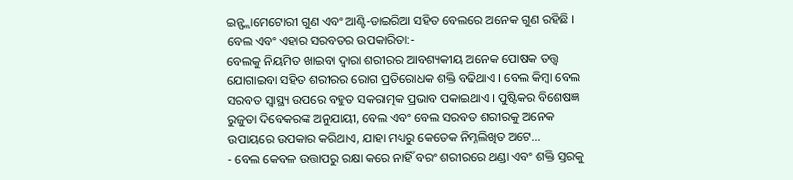ଇନ୍ଫ୍ଲାମେଟୋରୀ ଗୁଣ ଏବଂ ଆଣ୍ଟି-ଡାଇରିଆ ସହିତ ବେଲରେ ଅନେକ ଗୁଣ ରହିଛି ।
ବେଲ ଏବଂ ଏହାର ସରବତର ଉପକାରିତା:-
ବେଲକୁ ନିୟମିତ ଖାଇବା ଦ୍ୱାରା ଶରୀରର ଆବଶ୍ୟକୀୟ ଅନେକ ପୋଷକ ତତ୍ତ୍ୱ ଯୋଗାଇବା ସହିତ ଶରୀରର ରୋଗ ପ୍ରତିରୋଧକ ଶକ୍ତି ବଢିଥାଏ । ବେଲ କିମ୍ବା ବେଲ ସରବତ ସ୍ୱାସ୍ଥ୍ୟ ଉପରେ ବହୁତ ସକରାତ୍ମକ ପ୍ରଭାବ ପକାଇଥାଏ । ପୁଷ୍ଟିକର ବିଶେଷଜ୍ଞ ରୁଜୁତା ଦିବେକରଙ୍କ ଅନୁଯାୟୀ, ବେଲ ଏବଂ ବେଲ ସରବତ ଶରୀରକୁ ଅନେକ ଉପାୟରେ ଉପକାର କରିଥାଏ, ଯାହା ମଧ୍ୟରୁ କେତେକ ନିମ୍ନଲିଖିତ ଅଟେ...
- ବେଲ କେବଳ ଉତ୍ତାପରୁ ରକ୍ଷା କରେ ନାହିଁ ବରଂ ଶରୀରରେ ଥଣ୍ଡା ଏବଂ ଶକ୍ତି ସ୍ତରକୁ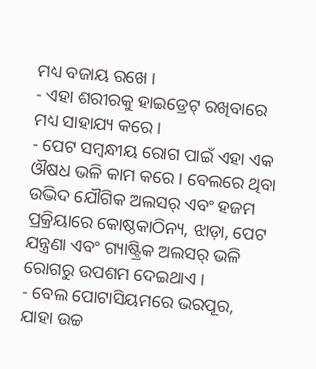ମଧ୍ୟ ବଜାୟ ରଖେ ।
- ଏହା ଶରୀରକୁ ହାଇଡ୍ରେଟ୍ ରଖିବାରେ ମଧ୍ୟ ସାହାଯ୍ୟ କରେ ।
- ପେଟ ସମ୍ବନ୍ଧୀୟ ରୋଗ ପାଇଁ ଏହା ଏକ ଔଷଧ ଭଳି କାମ କରେ । ବେଲରେ ଥିବା ଉଦ୍ଭିଦ ଯୌଗିକ ଅଲସର୍ ଏବଂ ହଜମ ପ୍ରକ୍ରିୟାରେ କୋଷ୍ଠକାଠିନ୍ୟ, ଝାଡ଼ା, ପେଟ ଯନ୍ତ୍ରଣା ଏବଂ ଗ୍ୟାଷ୍ଟ୍ରିକ ଅଲସର୍ ଭଳି ରୋଗରୁ ଉପଶମ ଦେଇଥାଏ ।
- ବେଲ ପୋଟାସିୟମରେ ଭରପୂର, ଯାହା ଉଚ୍ଚ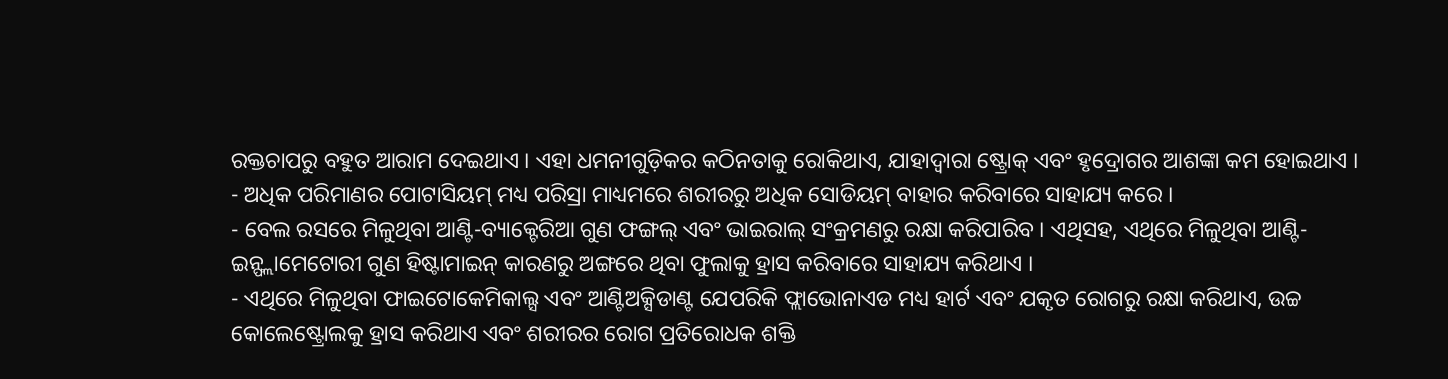ରକ୍ତଚାପରୁ ବହୁତ ଆରାମ ଦେଇଥାଏ । ଏହା ଧମନୀଗୁଡ଼ିକର କଠିନତାକୁ ରୋକିଥାଏ, ଯାହାଦ୍ୱାରା ଷ୍ଟ୍ରୋକ୍ ଏବଂ ହୃଦ୍ରୋଗର ଆଶଙ୍କା କମ ହୋଇଥାଏ ।
- ଅଧିକ ପରିମାଣର ପୋଟାସିୟମ୍ ମଧ୍ୟ ପରିସ୍ରା ମାଧ୍ୟମରେ ଶରୀରରୁ ଅଧିକ ସୋଡିୟମ୍ ବାହାର କରିବାରେ ସାହାଯ୍ୟ କରେ ।
- ବେଲ ରସରେ ମିଳୁଥିବା ଆଣ୍ଟି-ବ୍ୟାକ୍ଟେରିଆ ଗୁଣ ଫଙ୍ଗଲ୍ ଏବଂ ଭାଇରାଲ୍ ସଂକ୍ରମଣରୁ ରକ୍ଷା କରିପାରିବ । ଏଥିସହ, ଏଥିରେ ମିଳୁଥିବା ଆଣ୍ଟି-ଇନ୍ଫ୍ଲାମେଟୋରୀ ଗୁଣ ହିଷ୍ଟାମାଇନ୍ କାରଣରୁ ଅଙ୍ଗରେ ଥିବା ଫୁଲାକୁ ହ୍ରାସ କରିବାରେ ସାହାଯ୍ୟ କରିଥାଏ ।
- ଏଥିରେ ମିଳୁଥିବା ଫାଇଟୋକେମିକାଲ୍ସ ଏବଂ ଆଣ୍ଟିଅକ୍ସିଡାଣ୍ଟ ଯେପରିକି ଫ୍ଲାଭୋନାଏଡ ମଧ୍ୟ ହାର୍ଟ ଏବଂ ଯକୃତ ରୋଗରୁ ରକ୍ଷା କରିଥାଏ, ଉଚ୍ଚ କୋଲେଷ୍ଟ୍ରୋଲକୁ ହ୍ରାସ କରିଥାଏ ଏବଂ ଶରୀରର ରୋଗ ପ୍ରତିରୋଧକ ଶକ୍ତି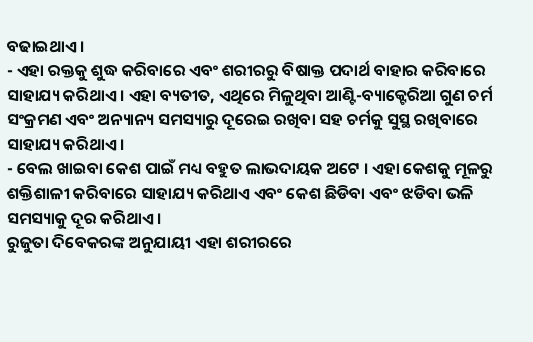ବଢାଇଥାଏ ।
- ଏହା ରକ୍ତକୁ ଶୁଦ୍ଧ କରିବାରେ ଏବଂ ଶରୀରରୁ ବିଷାକ୍ତ ପଦାର୍ଥ ବାହାର କରିବାରେ ସାହାଯ୍ୟ କରିଥାଏ । ଏହା ବ୍ୟତୀତ, ଏଥିରେ ମିଳୁଥିବା ଆଣ୍ଟି-ବ୍ୟାକ୍ଟେରିଆ ଗୁଣ ଚର୍ମ ସଂକ୍ରମଣ ଏବଂ ଅନ୍ୟାନ୍ୟ ସମସ୍ୟାରୁ ଦୂରେଇ ରଖିବା ସହ ଚର୍ମକୁ ସୁସ୍ଥ ରଖିବାରେ ସାହାଯ୍ୟ କରିଥାଏ ।
- ବେଲ ଖାଇବା କେଶ ପାଇଁ ମଧ୍ୟ ବହୁତ ଲାଭଦାୟକ ଅଟେ । ଏହା କେଶକୁ ମୂଳରୁ ଶକ୍ତିଶାଳୀ କରିବାରେ ସାହାଯ୍ୟ କରିଥାଏ ଏବଂ କେଶ ଛିଡିବା ଏବଂ ଝଡିବା ଭଳି ସମସ୍ୟାକୁ ଦୂର କରିଥାଏ ।
ରୁଜୁତା ଦିବେକରଙ୍କ ଅନୁଯାୟୀ ଏହା ଶରୀରରେ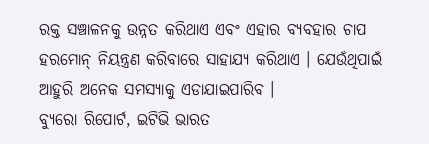ରକ୍ତ ସଞ୍ଚାଳନକୁ ଉନ୍ନତ କରିଥାଏ ଏବଂ ଏହାର ବ୍ୟବହାର ଚାପ ହରମୋନ୍ ନିୟନ୍ତ୍ରଣ କରିବାରେ ସାହାଯ୍ୟ କରିଥାଏ । ଯେଉଁଥିପାଇଁ ଆହୁରି ଅନେକ ସମସ୍ୟାକୁ ଏଡାଯାଇପାରିବ ।
ବ୍ୟୁରୋ ରିପୋର୍ଟ, ଇଟିଭି ଭାରତ